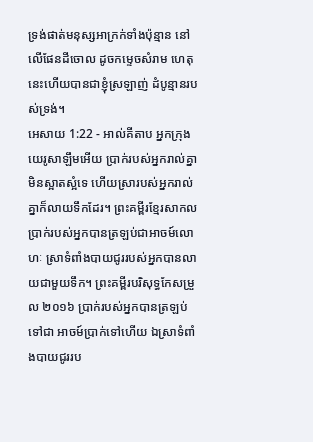ទ្រង់ផាត់មនុស្សអាក្រក់ទាំងប៉ុន្មាន នៅលើផែនដីចោល ដូចកម្ទេចសំរាម ហេតុនេះហើយបានជាខ្ញុំស្រឡាញ់ ដំបូន្មានរបស់ទ្រង់។
អេសាយ 1:22 - អាល់គីតាប អ្នកក្រុងយេរូសាឡឹមអើយ ប្រាក់របស់អ្នករាល់គ្នាមិនស្អាតស្អំទេ ហើយស្រារបស់អ្នករាល់គ្នាក៏លាយទឹកដែរ។ ព្រះគម្ពីរខ្មែរសាកល ប្រាក់របស់អ្នកបានត្រឡប់ជាអាចម៍លោហៈ ស្រាទំពាំងបាយជូររបស់អ្នកបានលាយជាមួយទឹក។ ព្រះគម្ពីរបរិសុទ្ធកែសម្រួល ២០១៦ ប្រាក់របស់អ្នកបានត្រឡប់ទៅជា អាចម៍ប្រាក់ទៅហើយ ឯស្រាទំពាំងបាយជូររប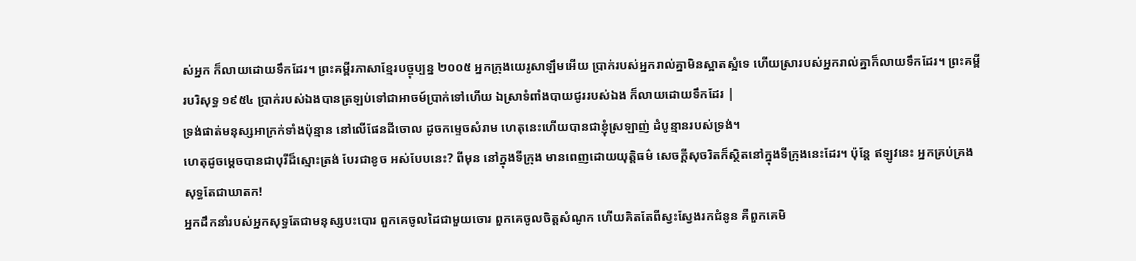ស់អ្នក ក៏លាយដោយទឹកដែរ។ ព្រះគម្ពីរភាសាខ្មែរបច្ចុប្បន្ន ២០០៥ អ្នកក្រុងយេរូសាឡឹមអើយ ប្រាក់របស់អ្នករាល់គ្នាមិនស្អាតស្អំទេ ហើយស្រារបស់អ្នករាល់គ្នាក៏លាយទឹកដែរ។ ព្រះគម្ពីរបរិសុទ្ធ ១៩៥៤ ប្រាក់របស់ឯងបានត្រឡប់ទៅជាអាចម៍ប្រាក់ទៅហើយ ឯស្រាទំពាំងបាយជូររបស់ឯង ក៏លាយដោយទឹកដែរ |
ទ្រង់ផាត់មនុស្សអាក្រក់ទាំងប៉ុន្មាន នៅលើផែនដីចោល ដូចកម្ទេចសំរាម ហេតុនេះហើយបានជាខ្ញុំស្រឡាញ់ ដំបូន្មានរបស់ទ្រង់។
ហេតុដូចម្ដេចបានជាបុរីដ៏ស្មោះត្រង់ បែរជាខូច អស់បែបនេះ? ពីមុន នៅក្នុងទីក្រុង មានពេញដោយយុត្តិធម៌ សេចក្ដីសុចរិតក៏ស្ថិតនៅក្នុងទីក្រុងនេះដែរ។ ប៉ុន្តែ ឥឡូវនេះ អ្នកគ្រប់គ្រង សុទ្ធតែជាឃាតក!
អ្នកដឹកនាំរបស់អ្នកសុទ្ធតែជាមនុស្សបះបោរ ពួកគេចូលដៃជាមួយចោរ ពួកគេចូលចិត្តសំណូក ហើយគិតតែពីស្វះស្វែងរកជំនូន គឺពួកគេមិ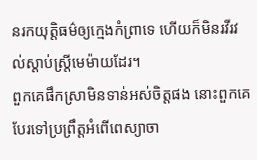នរកយុត្តិធម៌ឲ្យក្មេងកំព្រាទេ ហើយក៏មិនរវីរវល់ស្ដាប់ស្ត្រីមេម៉ាយដែរ។
ពួកគេផឹកស្រាមិនទាន់អស់ចិត្តផង នោះពួកគេបែរទៅប្រព្រឹត្តអំពើពេស្យាចា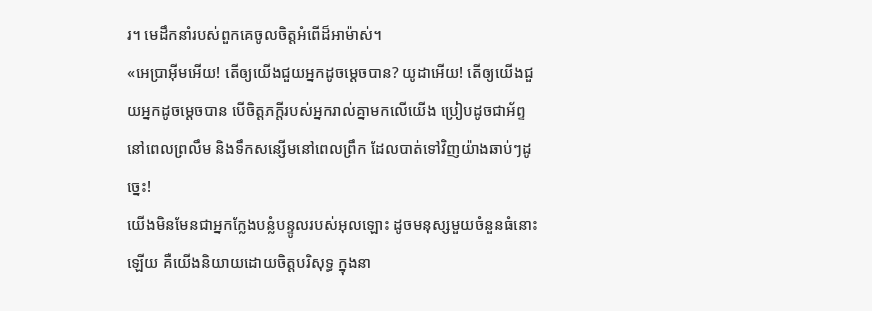រ។ មេដឹកនាំរបស់ពួកគេចូលចិត្តអំពើដ៏អាម៉ាស់។
«អេប្រាអ៊ីមអើយ! តើឲ្យយើងជួយអ្នកដូចម្ដេចបាន? យូដាអើយ! តើឲ្យយើងជួយអ្នកដូចម្ដេចបាន បើចិត្តភក្តីរបស់អ្នករាល់គ្នាមកលើយើង ប្រៀបដូចជាអ័ព្ទនៅពេលព្រលឹម និងទឹកសន្សើមនៅពេលព្រឹក ដែលបាត់ទៅវិញយ៉ាងឆាប់ៗដូច្នេះ!
យើងមិនមែនជាអ្នកក្លែងបន្លំបន្ទូលរបស់អុលឡោះ ដូចមនុស្សមួយចំនួនធំនោះឡើយ គឺយើងនិយាយដោយចិត្តបរិសុទ្ធ ក្នុងនា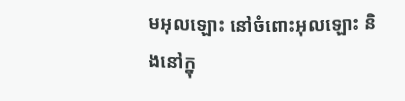មអុលឡោះ នៅចំពោះអុលឡោះ និងនៅក្នុ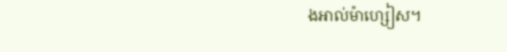ងអាល់ម៉ាហ្សៀស។